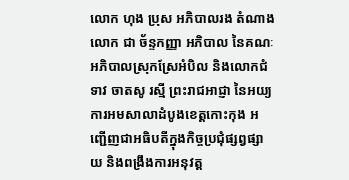លោក ហុង ប្រុស អភិបាលរង តំណាង លោក ជា ច័ន្ទកញ្ញា អភិបាល នៃគណៈអភិបាលស្រុកស្រែអំបិល និងលោកជំទាវ ចាតសូ រស្មី ព្រះរាជអាជ្ញា នៃអយ្យការអមសាលាដំបូងខេត្តកោះកុង អញ្ជើញជាអធិបតីក្នុងកិច្ចប្រជុំផ្សព្វផ្សាយ និងពង្រឹងការអនុវត្ត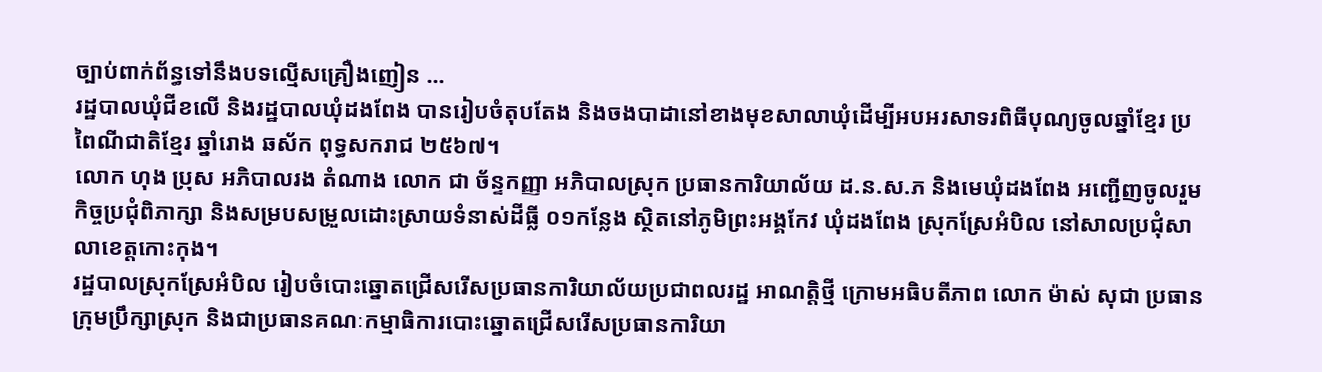ច្បាប់ពាក់ព័ន្ធទៅនឹងបទល្មើសគ្រឿងញៀន ...
រដ្ឋបាលឃុំជីខលើ និងរដ្ឋបាលឃុំដងពែង បានរៀបចំតុបតែង និងចងបាដានៅខាងមុខសាលាឃុំដើម្បីអបអរសាទរពិធីបុណ្យចូលឆ្នាំខ្មែរ ប្រពៃណីជាតិខ្មែរ ឆ្នាំរោង ឆស័ក ពុទ្ធសករាជ ២៥៦៧។
លោក ហុង ប្រុស អភិបាលរង តំណាង លោក ជា ច័ន្ទកញ្ញា អភិបាលស្រុក ប្រធានការិយាល័យ ដ.ន.ស.ភ និងមេឃុំដងពែង អញ្ជើញចូលរួមកិច្ចប្រជុំពិភាក្សា និងសម្របសម្រួលដោះស្រាយទំនាស់ដីធ្លី ០១កន្លែង ស្ថិតនៅភូមិព្រះអង្គកែវ ឃុំដងពែង ស្រុកស្រែអំបិល នៅសាលប្រជុំសាលាខេត្តកោះកុង។
រដ្ឋបាលស្រុកស្រែអំបិល រៀបចំបោះឆ្នោតជ្រើសរើសប្រធានការិយាល័យប្រជាពលរដ្ឋ អាណត្តិថ្មី ក្រោមអធិបតីភាព លោក ម៉ាស់ សុជា ប្រធានក្រុមប្រឹក្សាស្រុក និងជាប្រធានគណៈកម្មាធិការបោះឆ្នោតជ្រើសរើសប្រធានការិយា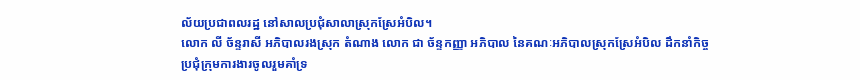ល័យប្រជាពលរដ្ឋ នៅសាលប្រជុំសាលាស្រុកស្រែអំបិល។
លោក លី ច័ន្ទរាសី អភិបាលរងស្រុក តំណាង លោក ជា ច័ន្ទកញ្ញា អភិបាល នៃគណៈអភិបាលស្រុកស្រែអំបិល ដឹកនាំកិច្ចប្រជុំក្រុមការងារចូលរួមគាំទ្រ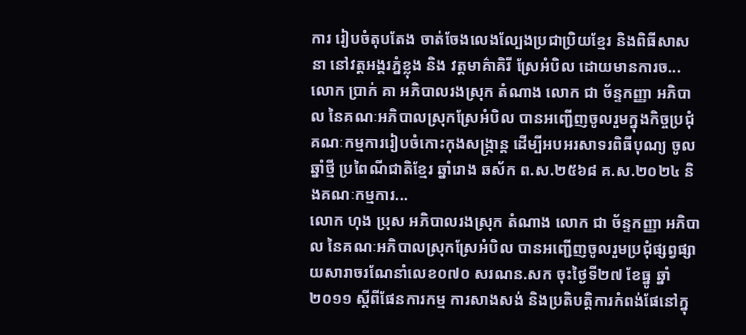ការ រៀបចំតុបតែង ចាត់ចែងលេងល្បែងប្រជាប្រិយខ្មែរ និងពិធីសាសនា នៅវត្តអង្គរភ្នំខ្លុង និង វត្តមាគ៌ាគិរី ស្រែអំបិល ដោយមានការច...
លោក ប្រាក់ គា អភិបាលរងស្រុក តំណាង លោក ជា ច័ន្ទកញ្ញា អភិបាល នៃគណៈអភិបាលស្រុកស្រែអំបិល បានអញ្ជើញចូលរួមក្នុងកិច្ចប្រជុំគណៈកម្មការរៀបចំកោះកុងសង្ក្រាន្ត ដើម្បីអបអរសាទរពិធីបុណ្យ ចូលឆ្នាំថ្មី ប្រពៃណីជាតិខ្មែរ ឆ្នាំរោង ឆស័ក ព.ស.២៥៦៨ គ.ស.២០២៤ និងគណៈកម្មការ...
លោក ហុង ប្រុស អភិបាលរងស្រុក តំណាង លោក ជា ច័ន្ទកញ្ញា អភិបាល នៃគណៈអភិបាលស្រុកស្រែអំបិល បានអញ្ជើញចូលរួមប្រជុំផ្សព្វផ្សាយសារាចរណែនាំលេខ០៧០ សរណន.សក ចុះថ្ងៃទី២៧ ខែធ្នូ ឆ្នាំ ២០១១ ស្តីពីផែនការកម្ម ការសាងសង់ និងប្រតិបត្តិការកំពង់ផែនៅក្នុ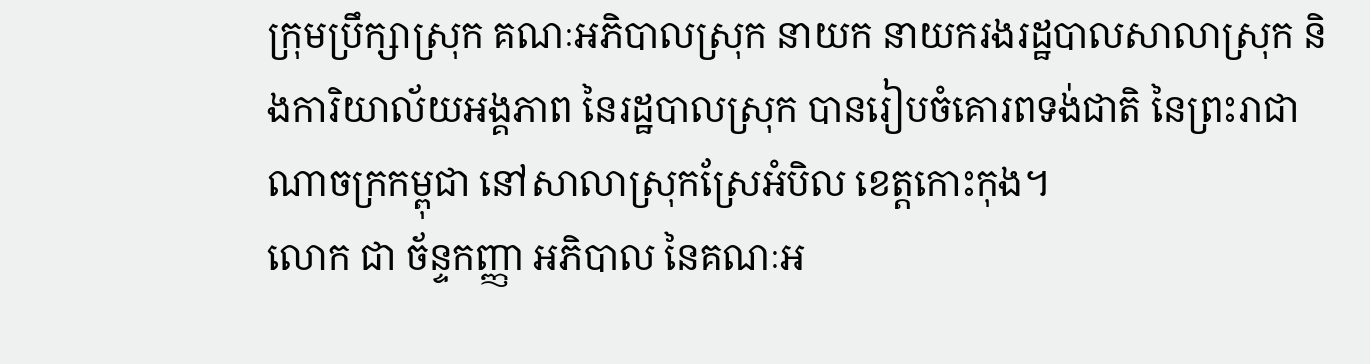ក្រុមប្រឹក្សាស្រុក គណៈអភិបាលស្រុក នាយក នាយករងរដ្ឋបាលសាលាស្រុក និងការិយាល័យអង្គភាព នៃរដ្ឋបាលស្រុក បានរៀបចំគោរពទង់ជាតិ នៃព្រះរាជាណាចក្រកម្ពុជា នៅសាលាស្រុកស្រែអំបិល ខេត្តកោះកុង។
លោក ជា ច័ន្ទកញ្ញា អភិបាល នៃគណៈអ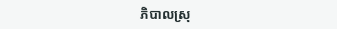ភិបាលស្រុ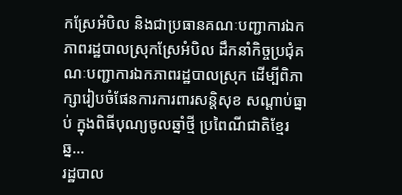កស្រែអំបិល និងជាប្រធានគណៈបញ្ជាការឯកភាពរដ្ឋបាលស្រុកស្រែអំបិល ដឹកនាំកិច្ចប្រជុំគណៈបញ្ជាការឯកភាពរដ្ឋបាលស្រុក ដើម្បីពិភាក្សារៀបចំផែនការការពារសន្តិសុខ សណ្តាប់ធ្នាប់ ក្នុងពិធីបុណ្យចូលឆ្នាំថ្មី ប្រពៃណីជាតិខ្មែរ ឆ្ន...
រដ្ឋបាល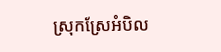ស្រុកស្រែអំបិល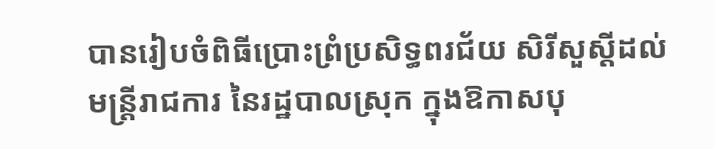បានរៀបចំពិធីប្រោះព្រំប្រសិទ្ធពរជ័យ សិរីសួស្តីដល់មន្រ្តីរាជការ នៃរដ្ឋបាលស្រុក ក្នុងឱកាសបុ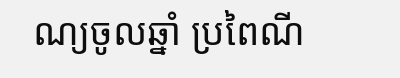ណ្យចូលឆ្នាំ ប្រពៃណី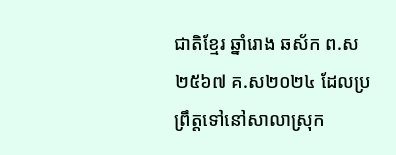ជាតិខ្មែរ ឆ្នាំរោង ឆស័ក ព.ស២៥៦៧ គ.ស២០២៤ ដែលប្រព្រឹត្តទៅនៅសាលាស្រុក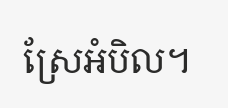ស្រែអំបិល។